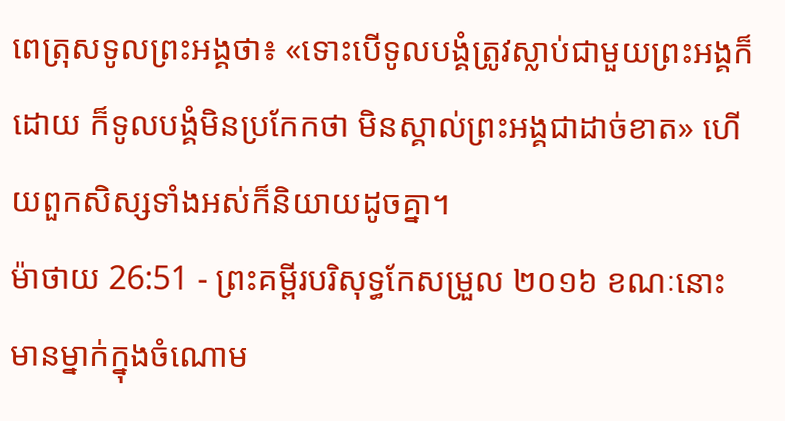ពេត្រុសទូលព្រះអង្គថា៖ «ទោះបើទូលបង្គំត្រូវស្លាប់ជាមួយព្រះអង្គក៏ដោយ ក៏ទូលបង្គំមិនប្រកែកថា មិនស្គាល់ព្រះអង្គជាដាច់ខាត» ហើយពួកសិស្សទាំងអស់ក៏និយាយដូចគ្នា។
ម៉ាថាយ 26:51 - ព្រះគម្ពីរបរិសុទ្ធកែសម្រួល ២០១៦ ខណៈនោះ មានម្នាក់ក្នុងចំណោម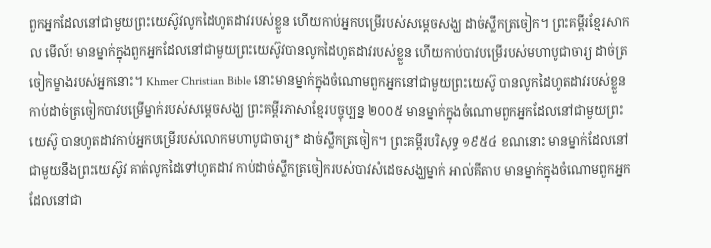ពួកអ្នកដែលនៅជាមួយព្រះយេស៊ូវលូកដៃហូតដាវរបស់ខ្លួន ហើយកាប់អ្នកបម្រើរបស់សម្ដេចសង្ឃ ដាច់ស្លឹកត្រចៀក។ ព្រះគម្ពីរខ្មែរសាកល មើល៍! មានម្នាក់ក្នុងពួកអ្នកដែលនៅជាមួយព្រះយេស៊ូវបានលូកដៃហូតដាវរបស់ខ្លួន ហើយកាប់បាវបម្រើរបស់មហាបូជាចារ្យ ដាច់ត្រចៀកម្ខាងរបស់អ្នកនោះ។ Khmer Christian Bible នោះមានម្នាក់ក្នុងចំណោមពួកអ្នកនៅជាមួយព្រះយេស៊ូ បានលូកដៃហូតដាវរបស់ខ្លួន កាប់ដាច់ត្រចៀកបាវបម្រើម្នាក់របស់សម្ដេចសង្ឃ ព្រះគម្ពីរភាសាខ្មែរបច្ចុប្បន្ន ២០០៥ មានម្នាក់ក្នុងចំណោមពួកអ្នកដែលនៅជាមួយព្រះយេស៊ូ បានហូតដាវកាប់អ្នកបម្រើរបស់លោកមហាបូជាចារ្យ* ដាច់ស្លឹកត្រចៀក។ ព្រះគម្ពីរបរិសុទ្ធ ១៩៥៤ ខណនោះ មានម្នាក់ដែលនៅជាមួយនឹងព្រះយេស៊ូវ គាត់លូកដៃទៅហូតដាវ កាប់ដាច់ស្លឹកត្រចៀករបស់បាវសំដេចសង្ឃម្នាក់ អាល់គីតាប មានម្នាក់ក្នុងចំណោមពួកអ្នកដែលនៅជា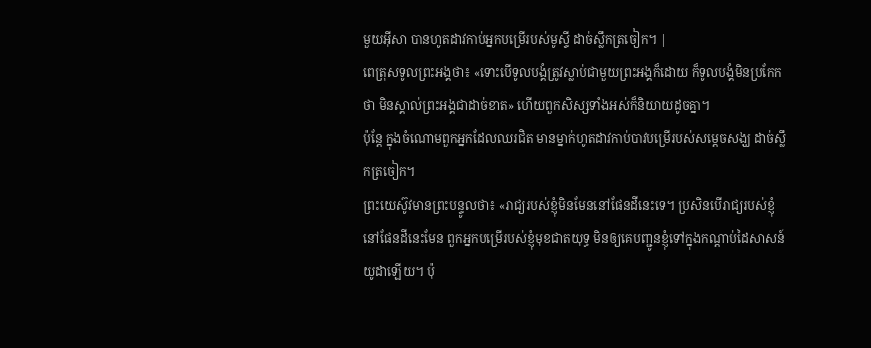មួយអ៊ីសា បានហូតដាវកាប់អ្នកបម្រើរបស់មូស្ទី ដាច់ស្លឹកត្រចៀក។ |
ពេត្រុសទូលព្រះអង្គថា៖ «ទោះបើទូលបង្គំត្រូវស្លាប់ជាមួយព្រះអង្គក៏ដោយ ក៏ទូលបង្គំមិនប្រកែកថា មិនស្គាល់ព្រះអង្គជាដាច់ខាត» ហើយពួកសិស្សទាំងអស់ក៏និយាយដូចគ្នា។
ប៉ុន្តែ ក្នុងចំណោមពួកអ្នកដែលឈរជិត មានម្នាក់ហូតដាវកាប់បាវបម្រើរបស់សម្ដេចសង្ឃ ដាច់ស្លឹកត្រចៀក។
ព្រះយេស៊ូវមានព្រះបន្ទូលថា៖ «រាជ្យរបស់ខ្ញុំមិនមែននៅផែនដីនេះទេ។ ប្រសិនបើរាជ្យរបស់ខ្ញុំនៅផែនដីនេះមែន ពួកអ្នកបម្រើរបស់ខ្ញុំមុខជាតយុទ្ធ មិនឲ្យគេបញ្ជូនខ្ញុំទៅក្នុងកណ្ដាប់ដៃសាសន៍យូដាឡើយ។ ប៉ុ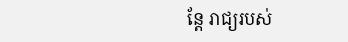ន្តែ រាជ្យរបស់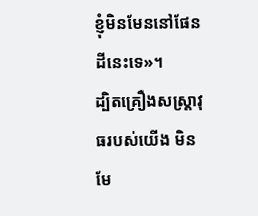ខ្ញុំមិនមែននៅផែនដីនេះទេ»។
ដ្បិតគ្រឿងសស្ត្រាវុធរបស់យើង មិនមែ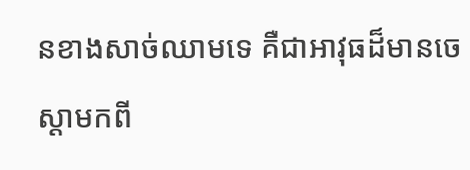នខាងសាច់ឈាមទេ គឺជាអាវុធដ៏មានចេស្ដាមកពី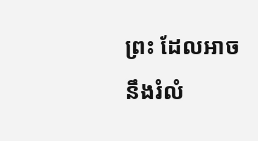ព្រះ ដែលអាចនឹងរំលំ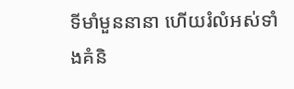ទីមាំមួននានា ហើយរំលំអស់ទាំងគំនិ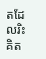តដែលរិះគិត